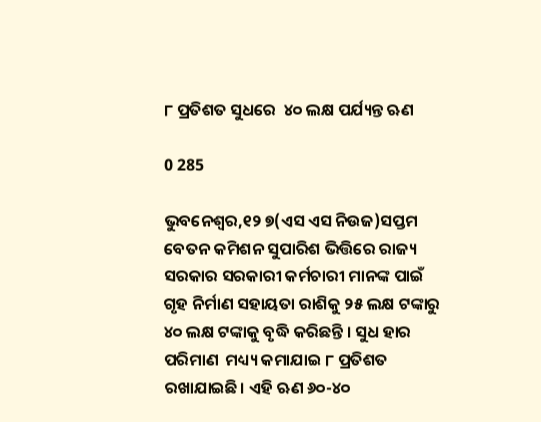୮ ପ୍ରତିଶତ ସୁଧରେ  ୪୦ ଲକ୍ଷ ପର୍ଯ୍ୟନ୍ତ ଋଣ

0 285

ଭୁବନେଶ୍ୱର,୧୨ ୭(ଏସ ଏସ ନିଉଜ)ସପ୍ତମ ବେତନ କମିଶନ ସୁପାରିଶ ଭିତ୍ତିରେ ରାଜ୍ୟ ସରକାର ସରକାରୀ କର୍ମଚାରୀ ମାନଙ୍କ ପାଇଁ ଗୃହ ନିର୍ମାଣ ସହାୟତା ରାଶିକୁ ୨୫ ଲକ୍ଷ ଟଙ୍କାରୁ ୪୦ ଲକ୍ଷ ଟଙ୍କାକୁ ବୃଦ୍ଧି କରିଛନ୍ତି । ସୁଧ ହାର ପରିମାଣ  ମଧ୍ୟ୍ୟ କମାଯାଇ ୮ ପ୍ରତିଶତ ରଖାଯାଇଛି। ଏହି ଋଣ ୬୦-୪୦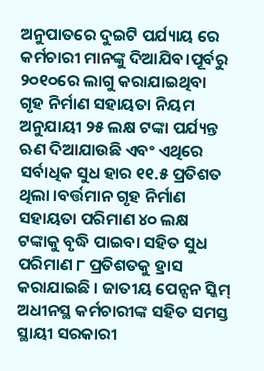ଅନୁପାତରେ ଦୁଇଟି ପର୍ଯ୍ୟାୟ ରେ କର୍ମଚାରୀ ମାନଙ୍କୁ ଦିଆଯିବ।ପୂର୍ବରୁ ୨୦୧୦ରେ ଲାଗୁ କରାଯାଇଥିବା ଗୃହ ନିର୍ମାଣ ସହାୟତା ନିୟମ ଅନୁଯାୟୀ ୨୫ ଲକ୍ଷ ଟଙ୍କା ପର୍ଯ୍ୟନ୍ତ ଋଣ ଦିଆଯାଉଛି ଏବଂ ଏଥିରେ ସର୍ବାଧିକ ସୁଧ ହାର ୧୧.୫ ପ୍ରତିଶତ ଥିଲା ।ବର୍ତ୍ତମାନ ଗୃହ ନିର୍ମାଣ ସହାୟତା ପରିମାଣ ୪୦ ଲକ୍ଷ ଟଙ୍କାକୁ ବୃଦ୍ଧି ପାଇବା ସହିତ ସୁଧ ପରିମାଣ ୮ ପ୍ରତିଶତକୁ ହ୍ରାସ କରାଯାଇଛି । ଜାତୀୟ ପେନ୍ସନ ସ୍କିମ୍ ଅଧୀନସ୍ଥ କର୍ମଚାରୀଙ୍କ ସହିତ ସମସ୍ତ ସ୍ଥାୟୀ ସରକାରୀ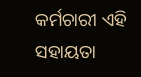କର୍ମଚାରୀ ଏହି ସହାୟତା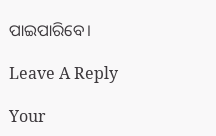ପାଇପାରିବେ।

Leave A Reply

Your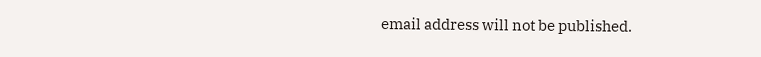email address will not be published.